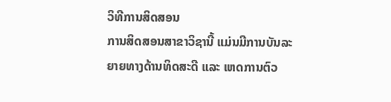ວິທີການສິດສອນ
ການສິດສອນສາຂາວິຊານີ້ ແມ່ນມີການບັນລະຍາຍທາງດ້ານທິດສະດີ ແລະ ເຫດການຕົວ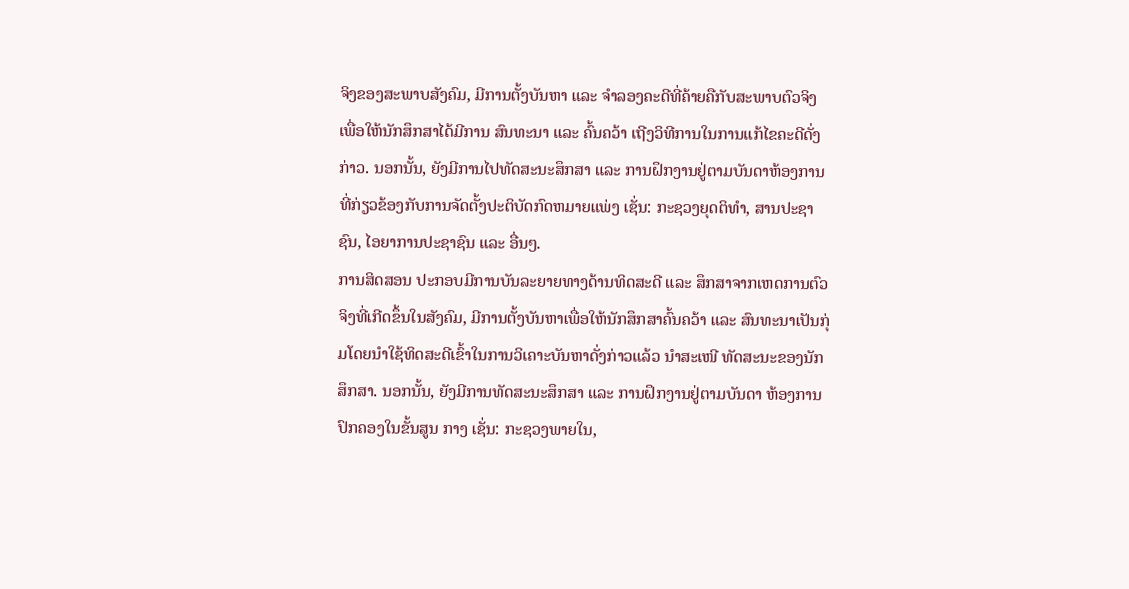ຈິງຂອງສະພາບສັງຄົມ, ມີການຕັ້ງບັນຫາ ແລະ ຈໍາລອງຄະດີທີ່ຄ້າຍຄືກັບສະພາບຕົວຈິງ ເພື່ອໃຫ້ນັກສຶກສາໄດ້ມີການ ສົນທະນາ ແລະ ຄົ້ນຄວ້າ ເຖີງວິທີການໃນການແກ້ໄຂຄະດີດັ່ງກ່າວ. ນອກນັ້ນ, ຍັງມີການໄປທັດສະນະສຶກສາ ແລະ ການຝຶກງານຢູ່ຕາມບັນດາຫ້ອງການທີ່ກ່ຽວຂ້ອງກັບການຈັດຕັ້ງປະຕິບັດກົດຫມາຍແພ່ງ ເຊັ່ນ: ກະຊວງຍຸດຕິທໍາ, ສານປະຊາຊົນ, ໄອຍາການປະຊາຊົນ ແລະ ອື່ນໆ.
ການສິດສອນ ປະກອບມີການບັນລະຍາຍທາງດ້ານທິດສະດີ ແລະ ສຶກສາຈາກເຫດການຕົວຈິງທີ່ເກີດຂຶ້ນໃນສັງຄົມ, ມີການຕັ້ງບັນຫາເພື່ອໃຫ້ນັກສຶກສາຄົ້ນຄວ້າ ແລະ ສົນທະນາເປັນກຸ່ມໂດຍນຳໃຊ້ທິດສະດີເຂົ້າໃນການວິເຄາະບັນຫາດັ່ງກ່າວແລ້ວ ນໍາສະເໜີ ທັດສະນະຂອງນັກສຶກສາ. ນອກນັ້ນ, ຍັງມີການທັດສະນະສຶກສາ ແລະ ການຝຶກງານຢູ່ຕາມບັນດາ ຫ້ອງການປົກຄອງໃນຂັ້ນສູນ ກາງ ເຊັ່ນ: ກະຊວງພາຍໃນ,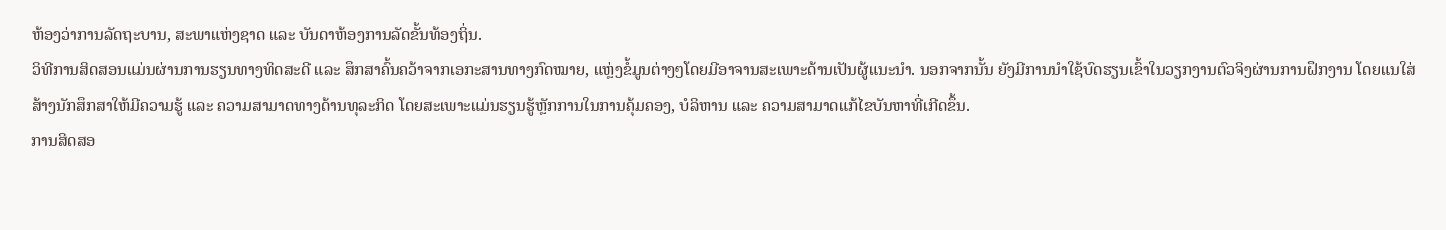ຫ້ອງວ່າການລັດຖະບານ, ສະພາແຫ່ງຊາດ ແລະ ບັນດາຫ້ອງການລັດຂັ້ນທ້ອງຖິ່ນ.
ວິທີການສິດສອນແມ່ນຜ່ານການຮຽນທາງທິດສະດີ ແລະ ສຶກສາຄົ້ນຄວ້າຈາກເອກະສານທາງກົດໝາຍ, ແຫຼ່ງຂໍ້ມູນຕ່າງໆໂດຍມີອາຈານສະເພາະດ້ານເປັນຜູ້ແນະນຳ. ນອກຈາກນັ້ນ ຍັງມີການນຳໃຊ້ບົດຮຽນເຂົ້າໃນວຽກງານຕົວຈິງຜ່ານການຝຶກງານ ໂດຍແນໃສ່ສ້າງນັກສຶກສາໃຫ້ມີຄວາມຮູ້ ແລະ ຄວາມສາມາດທາງດ້ານທຸລະກິດ ໂດຍສະເພາະແມ່ນຮຽນຮູ້ຫຼັກການໃນການຄຸ້ມຄອງ, ບໍລິຫານ ແລະ ຄວາມສາມາດແກ້ໄຂບັນຫາທີ່ເກີດຂຶ້ນ.
ການສິດສອ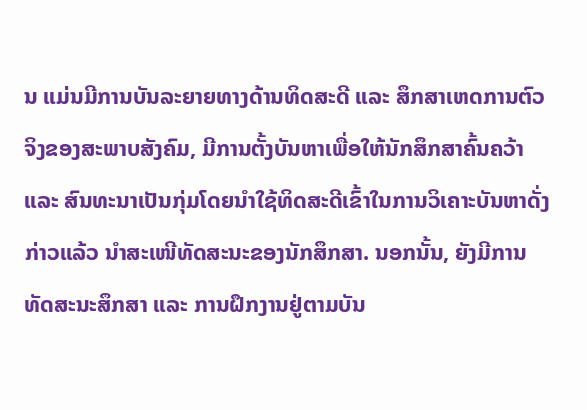ນ ແມ່ນມີການບັນລະຍາຍທາງດ້ານທິດສະດີ ແລະ ສຶກສາເຫດການຕົວຈິງຂອງສະພາບສັງຄົມ, ມີການຕັ້ງບັນຫາເພື່ອໃຫ້ນັກສຶກສາຄົ້ນຄວ້າ ແລະ ສົນທະນາເປັນກຸ່ມໂດຍນຳໃຊ້ທິດສະດີເຂົ້າໃນການວິເຄາະບັນຫາດັ່ງກ່າວແລ້ວ ນໍາສະເໜີທັດສະນະຂອງນັກສຶກສາ. ນອກນັ້ນ, ຍັງມີການທັດສະນະສຶກສາ ແລະ ການຝຶກງານຢູ່ຕາມບັນ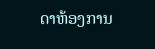ດາຫ້ອງການ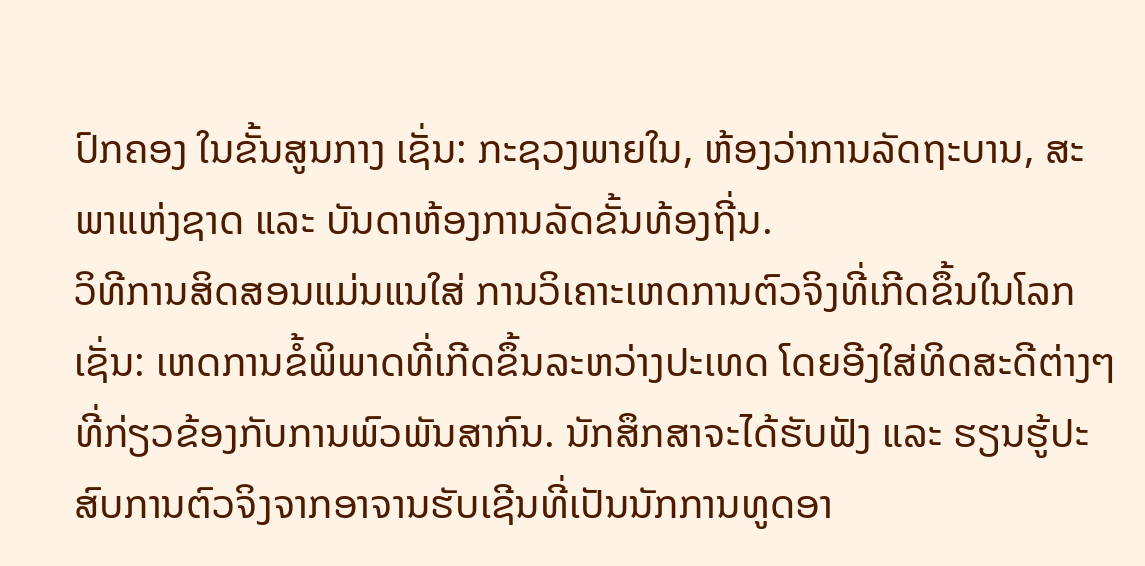ປົກຄອງ ໃນຂັ້ນສູນກາງ ເຊັ່ນ: ກະຊວງພາຍໃນ, ຫ້ອງວ່າການລັດຖະບານ, ສະພາແຫ່ງຊາດ ແລະ ບັນດາຫ້ອງການລັດຂັ້ນທ້ອງຖີ່ນ.
ວິທີການສິດສອນແມ່ນແນໃສ່ ການວິເຄາະເຫດການຕົວຈິງທີ່ເກີດຂຶ້ນໃນໂລກເຊັ່ນ: ເຫດການຂໍ້ພິພາດທີ່ເກີດຂຶ້ນລະຫວ່າງປະເທດ ໂດຍອີງໃສ່ທິດສະດີຕ່າງໆທີ່ກ່ຽວຂ້ອງກັບການພົວພັນສາກົນ. ນັກສຶກສາຈະໄດ້ຮັບຟັງ ແລະ ຮຽນຮູ້ປະສົບການຕົວຈິງຈາກອາຈານຮັບເຊີນທີ່ເປັນນັກການທູດອາ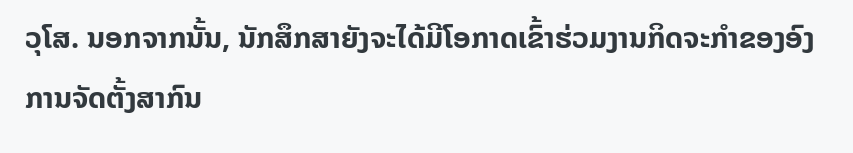ວຸໂສ. ນອກຈາກນັ້ນ, ນັກສຶກສາຍັງຈະໄດ້ມີໂອກາດເຂົ້າຮ່ວມງານກິດຈະກຳຂອງອົງການຈັດຕັ້ງສາກົນ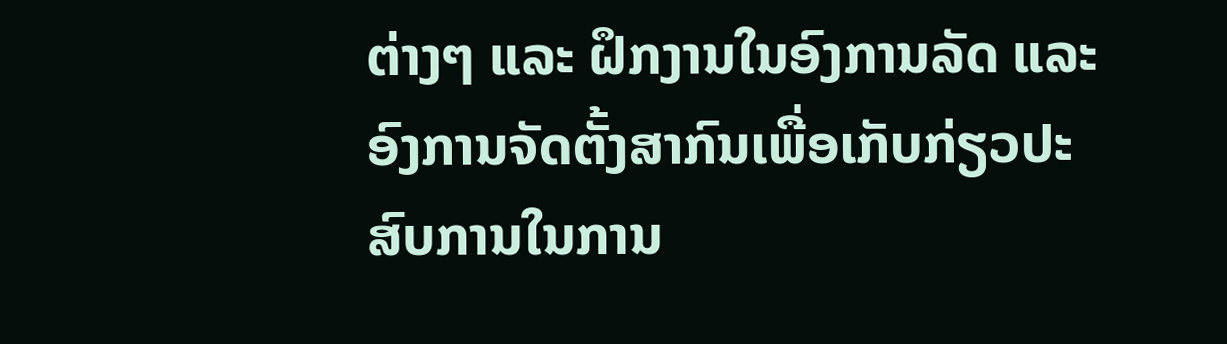ຕ່າງໆ ແລະ ຝຶກງານໃນອົງການລັດ ແລະ ອົງການຈັດຕັ້ງສາກົນເພື່ອເກັບກ່ຽວປະສົບການໃນການ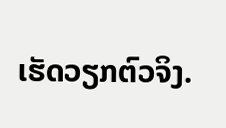ເຮັດວຽກຕົວຈິງ.